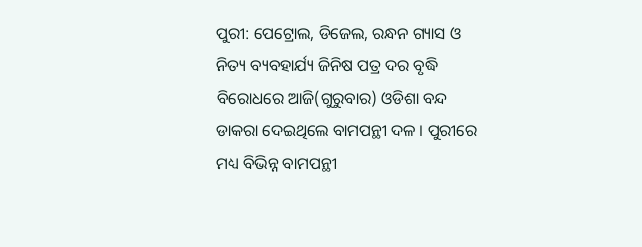ପୁରୀ: ପେଟ୍ରୋଲ, ଡିଜେଲ, ରନ୍ଧନ ଗ୍ୟାସ ଓ ନିତ୍ୟ ବ୍ୟବହାର୍ଯ୍ୟ ଜିନିଷ ପତ୍ର ଦର ବୃଦ୍ଧି ବିରୋଧରେ ଆଜି(ଗୁରୁବାର) ଓଡିଶା ବନ୍ଦ ଡାକରା ଦେଇଥିଲେ ବାମପନ୍ଥୀ ଦଳ । ପୁରୀରେ ମଧ୍ୟ ବିଭିନ୍ନ ବାମପନ୍ଥୀ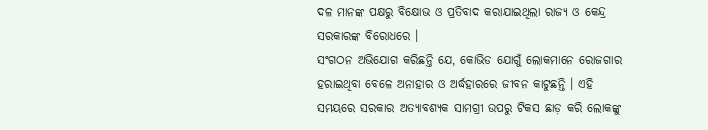ଦଳ ମାନଙ୍କ ପକ୍ଷରୁ ବିକ୍ଷୋଭ ଓ ପ୍ରତିବାଦ କରାଯାଇଥିଲା ରାଜ୍ୟ ଓ କେନ୍ଦ୍ର ସରକାରଙ୍କ ବିରୋଧରେ ।
ସଂଗଠନ ଅଭିଯୋଗ କରିଛନ୍ତି ଯେ, କୋଭିଡ ଯୋଗୁଁ ଲୋକମାନେ ରୋଜଗାର ହରାଇଥିବା ବେଳେ ଅନାହାର ଓ ଅର୍ଦ୍ଧହାରରେ ଜୀବନ କାଟୁଛନ୍ତି । ଏହି ସମୟରେ ସରକାର ଅତ୍ୟାବଶ୍ୟକ ସାମଗ୍ରୀ ଉପରୁ ଟିକସ ଛାଡ଼ କରି ଲୋକଙ୍କୁ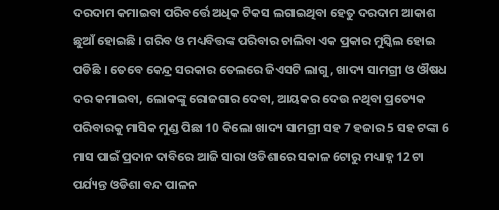ଦରଦାମ କମାଇବା ପରିବର୍ତ୍ତେ ଅଧିକ ଟିକସ ଲଗାଇଥିବା ହେତୁ ଦରଦାମ ଆକାଶ ଛୁଆଁ ହୋଇଛି । ଗରିବ ଓ ମଧ୍ୟବିତ୍ତଙ୍କ ପରିବାର ଚାଲିବା ଏକ ପ୍ରକାର ମୁସ୍କିଲ ହୋଇ ପଡିଛି । ତେବେ କେନ୍ଦ୍ର ସରକାର ତେଲରେ ଜିଏସଟି ଲାଗୁ, ଖାଦ୍ୟ ସାମଗ୍ରୀ ଓ ଔଷଧ ଦର କମାଇବା, ଲୋକଙ୍କୁ ରୋଜଗାର ଦେବା, ଆୟକର ଦେଉ ନଥିବା ପ୍ରତ୍ୟେକ ପରିବାରକୁ ମାସିକ ମୁଣ୍ଡ ପିଛା 10 କିଲୋ ଖାଦ୍ୟ ସାମଗ୍ରୀ ସହ 7 ହଜାର 5 ସହ ଟଙ୍କା 6 ମାସ ପାଇଁ ପ୍ରଦାନ ଦାବିରେ ଆଜି ସାରା ଓଡିଶାରେ ସକାଳ 6ଟାରୁ ମଧ୍ୟାହ୍ନ 12 ଟା ପର୍ଯ୍ୟନ୍ତ ଓଡିଶା ବନ୍ଦ ପାଳନ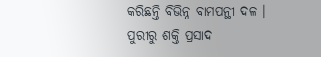କରିଛନ୍ତି ବିଭିନ୍ନ ବାମପନ୍ଥୀ ଦଳ ।
ପୁରୀରୁ ଶକ୍ତି ପ୍ରସାଦ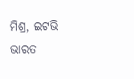ମିଶ୍ର, ଇଟଭି ଭାରତ